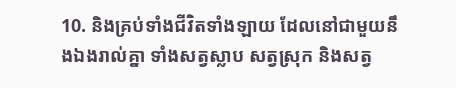10. និងគ្រប់ទាំងជីវិតទាំងឡាយ ដែលនៅជាមួយនឹងឯងរាល់គ្នា ទាំងសត្វស្លាប សត្វស្រុក និងសត្វ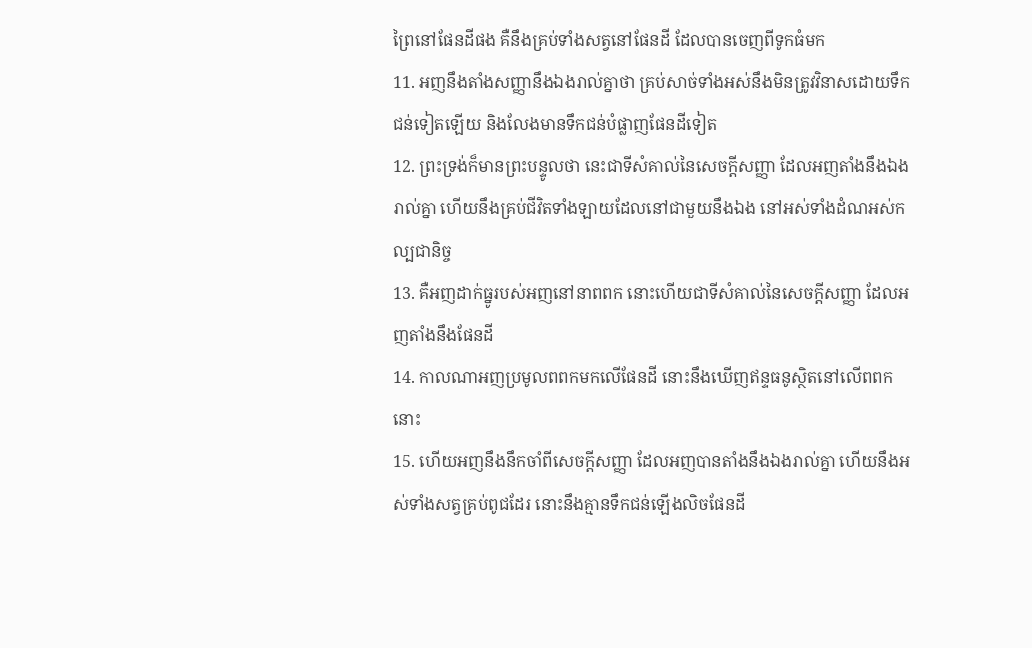ព្រៃនៅផែនដីផង គឺនឹងគ្រប់ទាំងសត្វនៅផែនដី ដែលបានចេញពីទូកធំមក
11. អញនឹងតាំងសញ្ញានឹងឯងរាល់គ្នាថា គ្រប់សាច់ទាំងអស់នឹងមិនត្រូវវិនាសដោយទឹកជន់ទៀតឡើយ និងលែងមានទឹកជន់បំផ្លាញផែនដីទៀត
12. ព្រះទ្រង់ក៏មានព្រះបន្ទូលថា នេះជាទីសំគាល់នៃសេចក្ដីសញ្ញា ដែលអញតាំងនឹងឯងរាល់គ្នា ហើយនឹងគ្រប់ជីវិតទាំងឡាយដែលនៅជាមួយនឹងឯង នៅអស់ទាំងដំណអស់កល្បជានិច្ច
13. គឺអញដាក់ធ្នូរបស់អញនៅនាពពក នោះហើយជាទីសំគាល់នៃសេចក្ដីសញ្ញា ដែលអញតាំងនឹងផែនដី
14. កាលណាអញប្រមូលពពកមកលើផែនដី នោះនឹងឃើញឥន្ទធនូស្ថិតនៅលើពពកនោះ
15. ហើយអញនឹងនឹកចាំពីសេចក្ដីសញ្ញា ដែលអញបានតាំងនឹងឯងរាល់គ្នា ហើយនឹងអស់ទាំងសត្វគ្រប់ពូជដែរ នោះនឹងគ្មានទឹកជន់ឡើងលិចផែនដី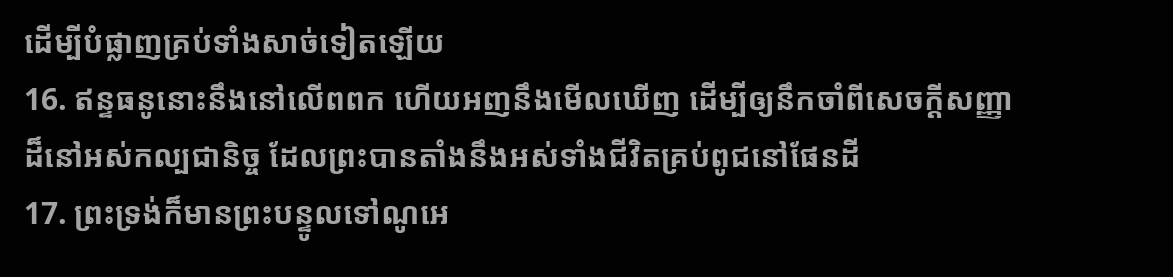ដើម្បីបំផ្លាញគ្រប់ទាំងសាច់ទៀតឡើយ
16. ឥន្ទធនូនោះនឹងនៅលើពពក ហើយអញនឹងមើលឃើញ ដើម្បីឲ្យនឹកចាំពីសេចក្ដីសញ្ញាដ៏នៅអស់កល្បជានិច្ច ដែលព្រះបានតាំងនឹងអស់ទាំងជីវិតគ្រប់ពូជនៅផែនដី
17. ព្រះទ្រង់ក៏មានព្រះបន្ទូលទៅណូអេ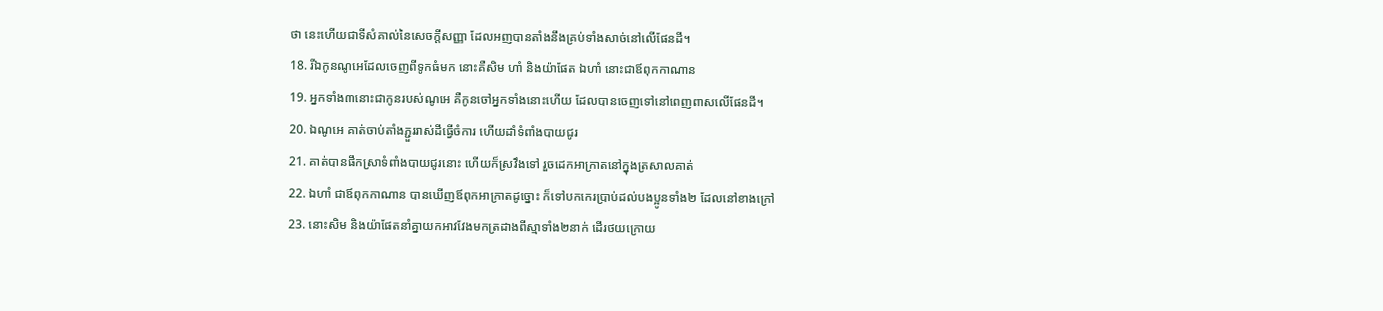ថា នេះហើយជាទីសំគាល់នៃសេចក្ដីសញ្ញា ដែលអញបានតាំងនឹងគ្រប់ទាំងសាច់នៅលើផែនដី។
18. រីឯកូនណូអេដែលចេញពីទូកធំមក នោះគឺសិម ហាំ និងយ៉ាផែត ឯហាំ នោះជាឪពុកកាណាន
19. អ្នកទាំង៣នោះជាកូនរបស់ណូអេ គឺកូនចៅអ្នកទាំងនោះហើយ ដែលបានចេញទៅនៅពេញពាសលើផែនដី។
20. ឯណូអេ គាត់ចាប់តាំងភ្ជួររាស់ដីធ្វើចំការ ហើយដាំទំពាំងបាយជូរ
21. គាត់បានផឹកស្រាទំពាំងបាយជូរនោះ ហើយក៏ស្រវឹងទៅ រួចដេកអាក្រាតនៅក្នុងត្រសាលគាត់
22. ឯហាំ ជាឪពុកកាណាន បានឃើញឪពុកអាក្រាតដូច្នោះ ក៏ទៅបកកេរប្រាប់ដល់បងប្អូនទាំង២ ដែលនៅខាងក្រៅ
23. នោះសិម និងយ៉ាផែតនាំគ្នាយកអាវវែងមកត្រដាងពីស្មាទាំង២នាក់ ដើរថយក្រោយ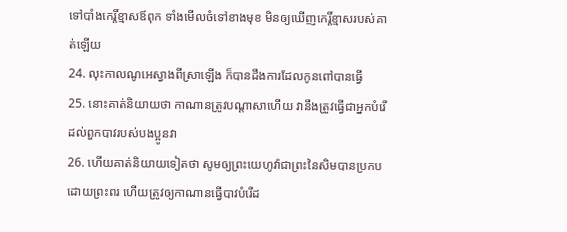ទៅបាំងកេរ្តិ៍ខ្មាសឪពុក ទាំងមើលចំទៅខាងមុខ មិនឲ្យឃើញកេរ្តិ៍ខ្មាសរបស់គាត់ឡើយ
24. លុះកាលណូអេស្វាងពីស្រាឡើង ក៏បានដឹងការដែលកូនពៅបានធ្វើ
25. នោះគាត់និយាយថា កាណានត្រូវបណ្តាសាហើយ វានឹងត្រូវធ្វើជាអ្នកបំរើដល់ពួកបាវរបស់បងប្អូនវា
26. ហើយគាត់និយាយទៀតថា សូមឲ្យព្រះយេហូវ៉ាជាព្រះនៃសិមបានប្រកបដោយព្រះពរ ហើយត្រូវឲ្យកាណានធ្វើបាវបំរើដ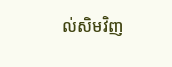ល់សិមវិញ